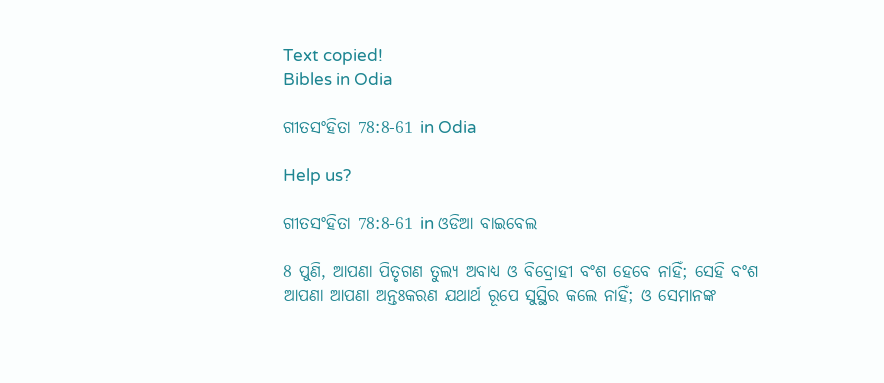Text copied!
Bibles in Odia

ଗୀତସଂହିତା 78:8-61 in Odia

Help us?

ଗୀତସଂହିତା 78:8-61 in ଓଡିଆ ବାଇବେଲ

8 ପୁଣି, ଆପଣା ପିତୃଗଣ ତୁଲ୍ୟ ଅବାଧ୍ୟ ଓ ବିଦ୍ରୋହୀ ବଂଶ ହେବେ ନାହିଁ; ସେହି ବଂଶ ଆପଣା ଆପଣା ଅନ୍ତଃକରଣ ଯଥାର୍ଥ ରୂପେ ସୁସ୍ଥିର କଲେ ନାହିଁ; ଓ ସେମାନଙ୍କ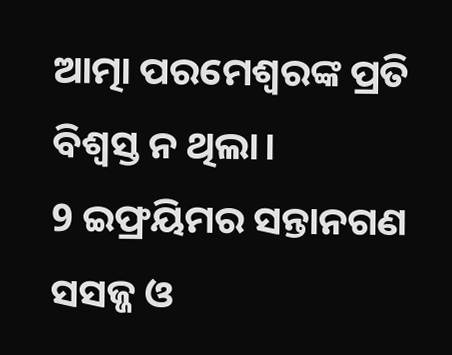ଆତ୍ମା ପରମେଶ୍ୱରଙ୍କ ପ୍ରତି ବିଶ୍ୱସ୍ତ ନ ଥିଲା।
9 ଇଫ୍ରୟିମର ସନ୍ତାନଗଣ ସସଜ୍ଜ ଓ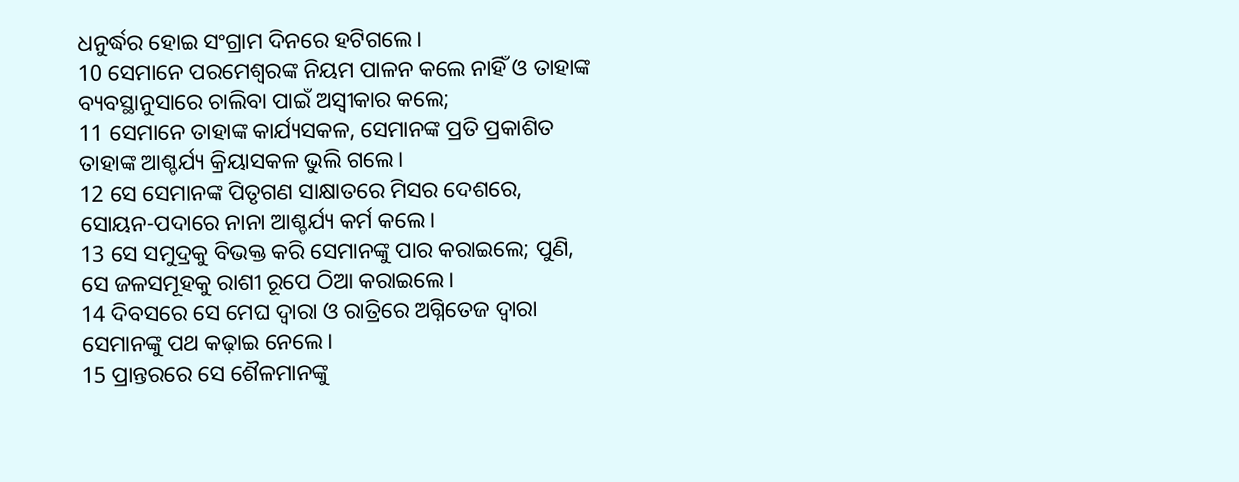ଧନୁର୍ଦ୍ଧର ହୋଇ ସଂଗ୍ରାମ ଦିନରେ ହଟିଗଲେ।
10 ସେମାନେ ପରମେଶ୍ୱରଙ୍କ ନିୟମ ପାଳନ କଲେ ନାହିଁ ଓ ତାହାଙ୍କ ବ୍ୟବସ୍ଥାନୁସାରେ ଚାଲିବା ପାଇଁ ଅସ୍ୱୀକାର କଲେ;
11 ସେମାନେ ତାହାଙ୍କ କାର୍ଯ୍ୟସକଳ, ସେମାନଙ୍କ ପ୍ରତି ପ୍ରକାଶିତ ତାହାଙ୍କ ଆଶ୍ଚର୍ଯ୍ୟ କ୍ରିୟାସକଳ ଭୁଲି ଗଲେ।
12 ସେ ସେମାନଙ୍କ ପିତୃଗଣ ସାକ୍ଷାତରେ ମିସର ଦେଶରେ, ସୋୟନ-ପଦାରେ ନାନା ଆଶ୍ଚର୍ଯ୍ୟ କର୍ମ କଲେ।
13 ସେ ସମୁଦ୍ରକୁ ବିଭକ୍ତ କରି ସେମାନଙ୍କୁ ପାର କରାଇଲେ; ପୁଣି, ସେ ଜଳସମୂହକୁ ରାଶୀ ରୂପେ ଠିଆ କରାଇଲେ।
14 ଦିବସରେ ସେ ମେଘ ଦ୍ୱାରା ଓ ରାତ୍ରିରେ ଅଗ୍ନିତେଜ ଦ୍ୱାରା ସେମାନଙ୍କୁ ପଥ କଢ଼ାଇ ନେଲେ।
15 ପ୍ରାନ୍ତରରେ ସେ ଶୈଳମାନଙ୍କୁ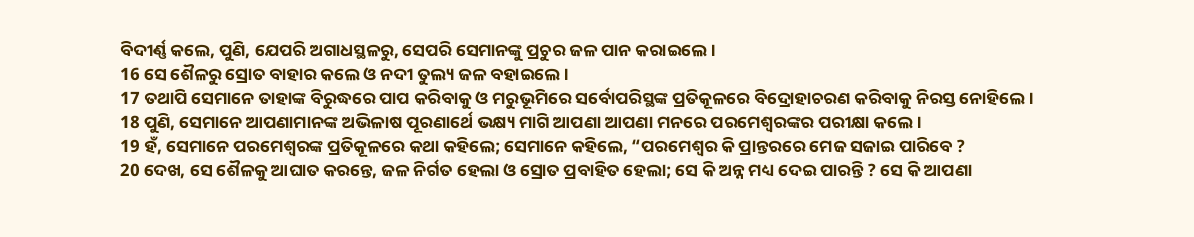ବିଦୀର୍ଣ୍ଣ କଲେ, ପୁଣି, ଯେପରି ଅଗାଧସ୍ଥଳରୁ, ସେପରି ସେମାନଙ୍କୁ ପ୍ରଚୁର ଜଳ ପାନ କରାଇଲେ।
16 ସେ ଶୈଳରୁ ସ୍ରୋତ ବାହାର କଲେ ଓ ନଦୀ ତୁଲ୍ୟ ଜଳ ବହାଇଲେ।
17 ତଥାପି ସେମାନେ ତାହାଙ୍କ ବିରୁଦ୍ଧରେ ପାପ କରିବାକୁ ଓ ମରୁଭୂମିରେ ସର୍ବୋପରିସ୍ଥଙ୍କ ପ୍ରତିକୂଳରେ ବିଦ୍ରୋହାଚରଣ କରିବାକୁ ନିରସ୍ତ ନୋହିଲେ।
18 ପୁଣି, ସେମାନେ ଆପଣାମାନଙ୍କ ଅଭିଳାଷ ପୂରଣାର୍ଥେ ଭକ୍ଷ୍ୟ ମାଗି ଆପଣା ଆପଣା ମନରେ ପରମେଶ୍ୱରଙ୍କର ପରୀକ୍ଷା କଲେ।
19 ହଁ, ସେମାନେ ପରମେଶ୍ୱରଙ୍କ ପ୍ରତିକୂଳରେ କଥା କହିଲେ; ସେମାନେ କହିଲେ, “ପରମେଶ୍ୱର କି ପ୍ରାନ୍ତରରେ ମେଜ ସଜାଇ ପାରିବେ ?
20 ଦେଖ, ସେ ଶୈଳକୁ ଆଘାତ କରନ୍ତେ, ଜଳ ନିର୍ଗତ ହେଲା ଓ ସ୍ରୋତ ପ୍ରବାହିତ ହେଲା; ସେ କି ଅନ୍ନ ମଧ୍ୟ ଦେଇ ପାରନ୍ତି ? ସେ କି ଆପଣା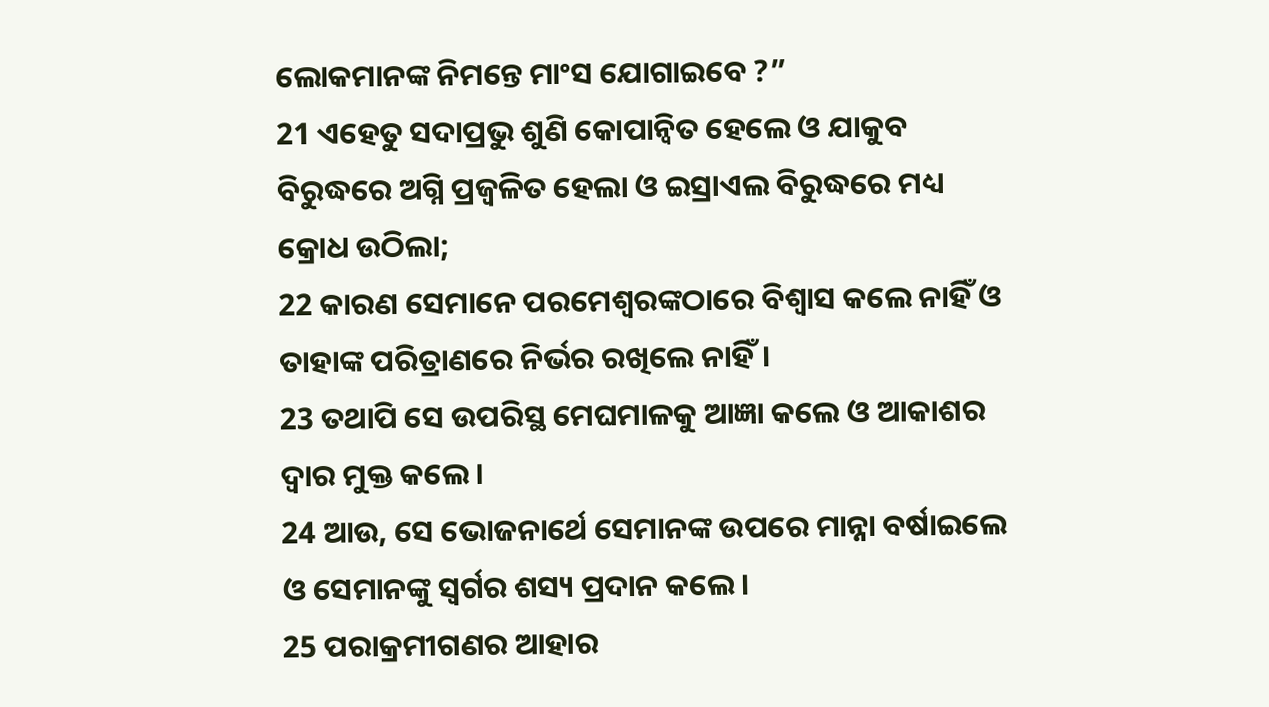ଲୋକମାନଙ୍କ ନିମନ୍ତେ ମାଂସ ଯୋଗାଇବେ ?”
21 ଏହେତୁ ସଦାପ୍ରଭୁ ଶୁଣି କୋପାନ୍ୱିତ ହେଲେ ଓ ଯାକୁବ ବିରୁଦ୍ଧରେ ଅଗ୍ନି ପ୍ରଜ୍ୱଳିତ ହେଲା ଓ ଇସ୍ରାଏଲ ବିରୁଦ୍ଧରେ ମଧ୍ୟ କ୍ରୋଧ ଉଠିଲା;
22 କାରଣ ସେମାନେ ପରମେଶ୍ୱରଙ୍କଠାରେ ବିଶ୍ୱାସ କଲେ ନାହିଁ ଓ ତାହାଙ୍କ ପରିତ୍ରାଣରେ ନିର୍ଭର ରଖିଲେ ନାହିଁ।
23 ତଥାପି ସେ ଉପରିସ୍ଥ ମେଘମାଳକୁ ଆଜ୍ଞା କଲେ ଓ ଆକାଶର ଦ୍ୱାର ମୁକ୍ତ କଲେ।
24 ଆଉ, ସେ ଭୋଜନାର୍ଥେ ସେମାନଙ୍କ ଉପରେ ମାନ୍ନା ବର୍ଷାଇଲେ ଓ ସେମାନଙ୍କୁ ସ୍ୱର୍ଗର ଶସ୍ୟ ପ୍ରଦାନ କଲେ।
25 ପରାକ୍ରମୀଗଣର ଆହାର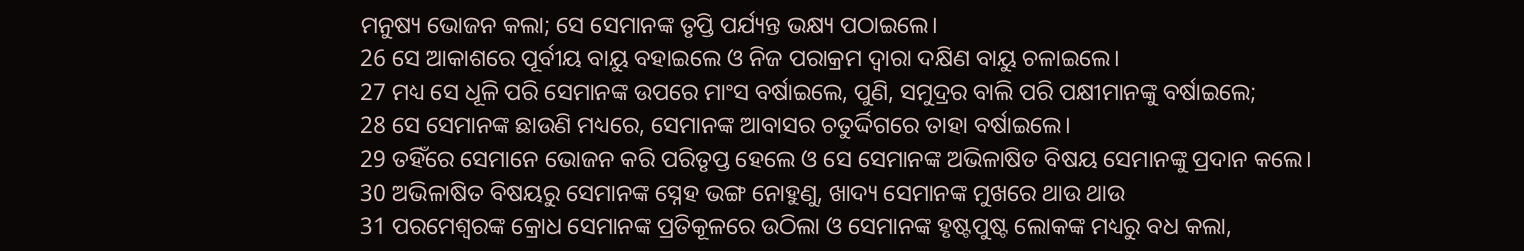ମନୁଷ୍ୟ ଭୋଜନ କଲା; ସେ ସେମାନଙ୍କ ତୃପ୍ତି ପର୍ଯ୍ୟନ୍ତ ଭକ୍ଷ୍ୟ ପଠାଇଲେ।
26 ସେ ଆକାଶରେ ପୂର୍ବୀୟ ବାୟୁ ବହାଇଲେ ଓ ନିଜ ପରାକ୍ରମ ଦ୍ୱାରା ଦକ୍ଷିଣ ବାୟୁ ଚଳାଇଲେ।
27 ମଧ୍ୟ ସେ ଧୂଳି ପରି ସେମାନଙ୍କ ଉପରେ ମାଂସ ବର୍ଷାଇଲେ, ପୁଣି, ସମୁଦ୍ରର ବାଲି ପରି ପକ୍ଷୀମାନଙ୍କୁ ବର୍ଷାଇଲେ;
28 ସେ ସେମାନଙ୍କ ଛାଉଣି ମଧ୍ୟରେ, ସେମାନଙ୍କ ଆବାସର ଚତୁର୍ଦ୍ଦିଗରେ ତାହା ବର୍ଷାଇଲେ।
29 ତହିଁରେ ସେମାନେ ଭୋଜନ କରି ପରିତୃପ୍ତ ହେଲେ ଓ ସେ ସେମାନଙ୍କ ଅଭିଳାଷିତ ବିଷୟ ସେମାନଙ୍କୁ ପ୍ରଦାନ କଲେ।
30 ଅଭିଳାଷିତ ବିଷୟରୁ ସେମାନଙ୍କ ସ୍ନେହ ଭଙ୍ଗ ନୋହୁଣୁ, ଖାଦ୍ୟ ସେମାନଙ୍କ ମୁଖରେ ଥାଉ ଥାଉ
31 ପରମେଶ୍ୱରଙ୍କ କ୍ରୋଧ ସେମାନଙ୍କ ପ୍ରତିକୂଳରେ ଉଠିଲା ଓ ସେମାନଙ୍କ ହୃଷ୍ଟପୁଷ୍ଟ ଲୋକଙ୍କ ମଧ୍ୟରୁ ବଧ କଲା,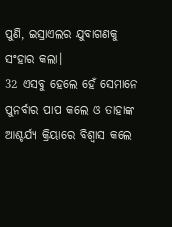ପୁଣି, ଇସ୍ରାଏଲର ଯୁବାଗଣକୁ ସଂହାର କଲା।
32 ଏସବୁ ହେଲେ ହେଁ ସେମାନେ ପୁନର୍ବାର ପାପ କଲେ ଓ ତାହାଙ୍କ ଆଶ୍ଚର୍ଯ୍ୟ କ୍ରିୟାରେ ବିଶ୍ୱାସ କଲେ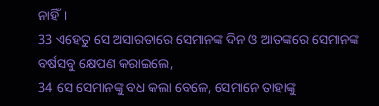ନାହିଁ।
33 ଏହେତୁ ସେ ଅସାରତାରେ ସେମାନଙ୍କ ଦିନ ଓ ଆତଙ୍କରେ ସେମାନଙ୍କ ବର୍ଷସବୁ କ୍ଷେପଣ କରାଇଲେ,
34 ସେ ସେମାନଙ୍କୁ ବଧ କଲା ବେଳେ, ସେମାନେ ତାହାଙ୍କୁ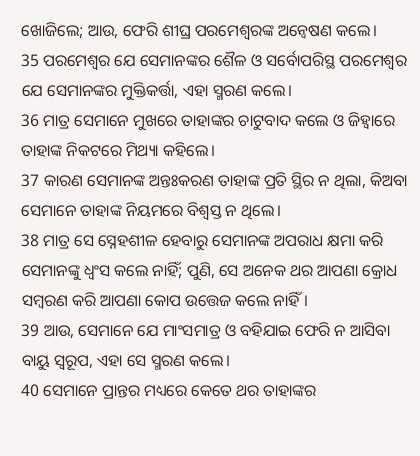ଖୋଜିଲେ; ଆଉ, ଫେରି ଶୀଘ୍ର ପରମେଶ୍ୱରଙ୍କ ଅନ୍ୱେଷଣ କଲେ।
35 ପରମେଶ୍ୱର ଯେ ସେମାନଙ୍କର ଶୈଳ ଓ ସର୍ବୋପରିସ୍ଥ ପରମେଶ୍ୱର ଯେ ସେମାନଙ୍କର ମୁକ୍ତିକର୍ତ୍ତା, ଏହା ସ୍ମରଣ କଲେ।
36 ମାତ୍ର ସେମାନେ ମୁଖରେ ତାହାଙ୍କର ଚାଟୁବାଦ କଲେ ଓ ଜିହ୍ୱାରେ ତାହାଙ୍କ ନିକଟରେ ମିଥ୍ୟା କହିଲେ।
37 କାରଣ ସେମାନଙ୍କ ଅନ୍ତଃକରଣ ତାହାଙ୍କ ପ୍ରତି ସ୍ଥିର ନ ଥିଲା, କିଅବା ସେମାନେ ତାହାଙ୍କ ନିୟମରେ ବିଶ୍ୱସ୍ତ ନ ଥିଲେ।
38 ମାତ୍ର ସେ ସ୍ନେହଶୀଳ ହେବାରୁ ସେମାନଙ୍କ ଅପରାଧ କ୍ଷମା କରି ସେମାନଙ୍କୁ ଧ୍ୱଂସ କଲେ ନାହିଁ; ପୁଣି, ସେ ଅନେକ ଥର ଆପଣା କ୍ରୋଧ ସମ୍ବରଣ କରି ଆପଣା କୋପ ଉତ୍ତେଜ କଲେ ନାହିଁ।
39 ଆଉ, ସେମାନେ ଯେ ମାଂସମାତ୍ର ଓ ବହିଯାଇ ଫେରି ନ ଆସିବା ବାୟୁ ସ୍ୱରୂପ, ଏହା ସେ ସ୍ମରଣ କଲେ।
40 ସେମାନେ ପ୍ରାନ୍ତର ମଧ୍ୟରେ କେତେ ଥର ତାହାଙ୍କର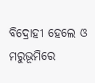ବିଦ୍ରୋହୀ ହେଲେ ଓ ମରୁଭୂମିରେ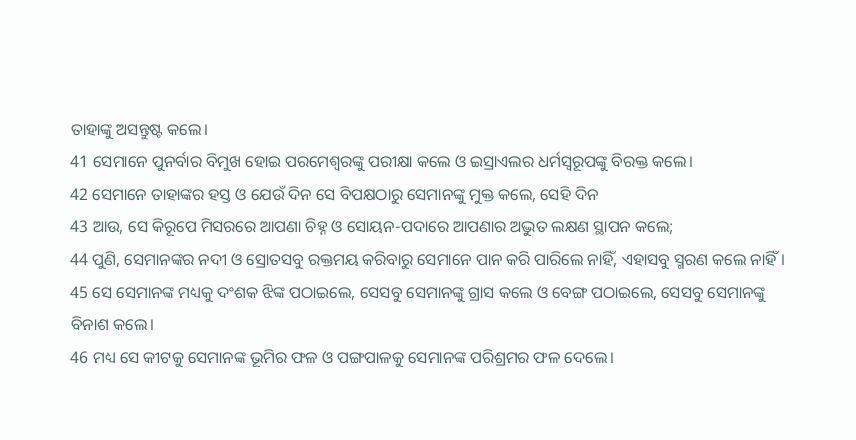ତାହାଙ୍କୁ ଅସନ୍ତୁଷ୍ଟ କଲେ।
41 ସେମାନେ ପୁନର୍ବାର ବିମୁଖ ହୋଇ ପରମେଶ୍ୱରଙ୍କୁ ପରୀକ୍ଷା କଲେ ଓ ଇସ୍ରାଏଲର ଧର୍ମସ୍ୱରୂପଙ୍କୁ ବିରକ୍ତ କଲେ।
42 ସେମାନେ ତାହାଙ୍କର ହସ୍ତ ଓ ଯେଉଁ ଦିନ ସେ ବିପକ୍ଷଠାରୁ ସେମାନଙ୍କୁ ମୁକ୍ତ କଲେ, ସେହି ଦିନ
43 ଆଉ, ସେ କିରୂପେ ମିସରରେ ଆପଣା ଚିହ୍ନ ଓ ସୋୟନ-ପଦାରେ ଆପଣାର ଅଦ୍ଭୁତ ଲକ୍ଷଣ ସ୍ଥାପନ କଲେ;
44 ପୁଣି, ସେମାନଙ୍କର ନଦୀ ଓ ସ୍ରୋତସବୁ ରକ୍ତମୟ କରିବାରୁ ସେମାନେ ପାନ କରି ପାରିଲେ ନାହିଁ, ଏହାସବୁ ସ୍ମରଣ କଲେ ନାହିଁ।
45 ସେ ସେମାନଙ୍କ ମଧ୍ୟକୁ ଦଂଶକ ଝିଙ୍କ ପଠାଇଲେ, ସେସବୁ ସେମାନଙ୍କୁ ଗ୍ରାସ କଲେ ଓ ବେଙ୍ଗ ପଠାଇଲେ, ସେସବୁ ସେମାନଙ୍କୁ ବିନାଶ କଲେ।
46 ମଧ୍ୟ ସେ କୀଟକୁ ସେମାନଙ୍କ ଭୂମିର ଫଳ ଓ ପଙ୍ଗପାଳକୁ ସେମାନଙ୍କ ପରିଶ୍ରମର ଫଳ ଦେଲେ।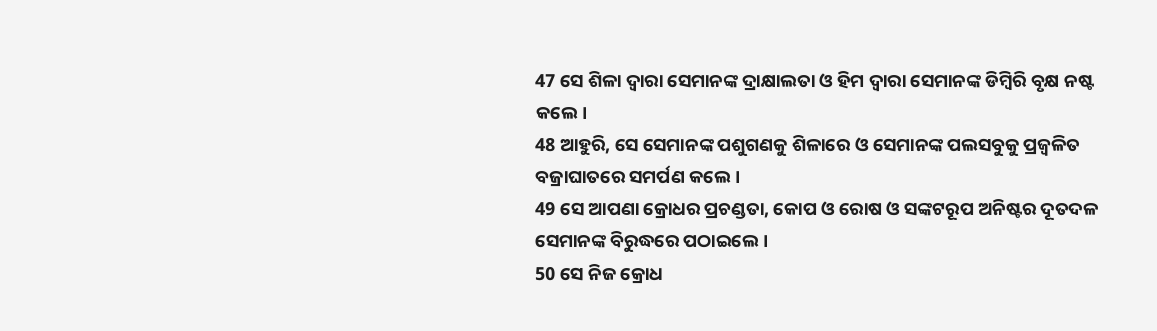47 ସେ ଶିଳା ଦ୍ୱାରା ସେମାନଙ୍କ ଦ୍ରାକ୍ଷାଲତା ଓ ହିମ ଦ୍ୱାରା ସେମାନଙ୍କ ଡିମ୍ବିରି ବୃକ୍ଷ ନଷ୍ଟ କଲେ।
48 ଆହୁରି, ସେ ସେମାନଙ୍କ ପଶୁଗଣକୁ ଶିଳାରେ ଓ ସେମାନଙ୍କ ପଲସବୁକୁ ପ୍ରଜ୍ୱଳିତ ବଜ୍ରାଘାତରେ ସମର୍ପଣ କଲେ।
49 ସେ ଆପଣା କ୍ରୋଧର ପ୍ରଚଣ୍ଡତା, କୋପ ଓ ରୋଷ ଓ ସଙ୍କଟରୂପ ଅନିଷ୍ଟର ଦୂତଦଳ ସେମାନଙ୍କ ବିରୁଦ୍ଧରେ ପଠାଇଲେ।
50 ସେ ନିଜ କ୍ରୋଧ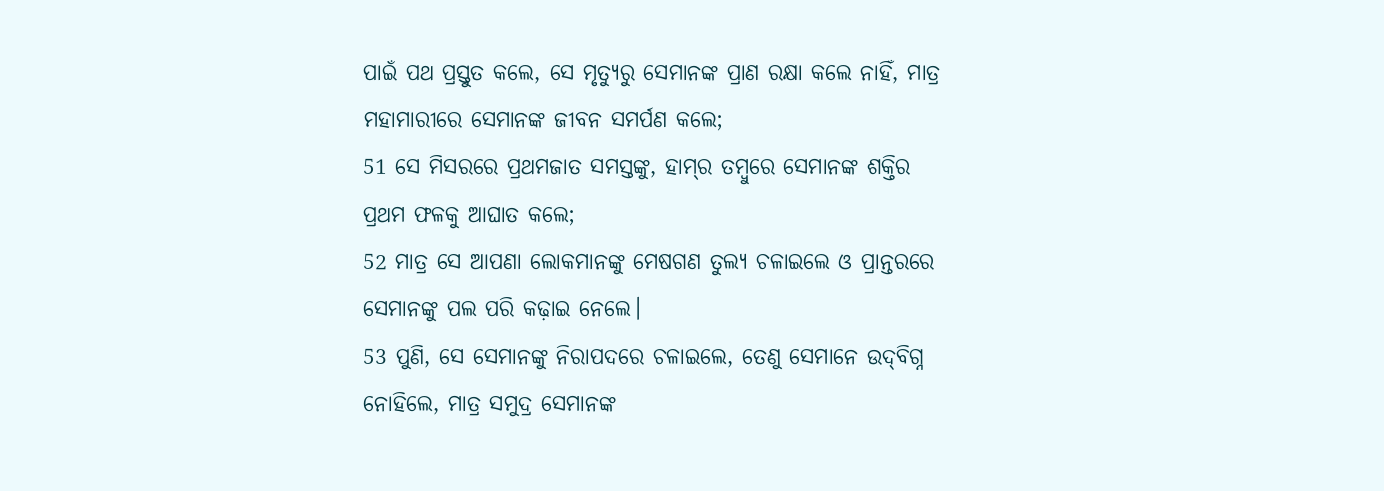ପାଇଁ ପଥ ପ୍ରସ୍ତୁତ କଲେ, ସେ ମୃତ୍ୟୁରୁ ସେମାନଙ୍କ ପ୍ରାଣ ରକ୍ଷା କଲେ ନାହିଁ, ମାତ୍ର ମହାମାରୀରେ ସେମାନଙ୍କ ଜୀବନ ସମର୍ପଣ କଲେ;
51 ସେ ମିସରରେ ପ୍ରଥମଜାତ ସମସ୍ତଙ୍କୁ, ହାମ୍‍ର ତମ୍ବୁରେ ସେମାନଙ୍କ ଶକ୍ତିର ପ୍ରଥମ ଫଳକୁ ଆଘାତ କଲେ;
52 ମାତ୍ର ସେ ଆପଣା ଲୋକମାନଙ୍କୁ ମେଷଗଣ ତୁଲ୍ୟ ଚଳାଇଲେ ଓ ପ୍ରାନ୍ତରରେ ସେମାନଙ୍କୁ ପଲ ପରି କଢ଼ାଇ ନେଲେ।
53 ପୁଣି, ସେ ସେମାନଙ୍କୁ ନିରାପଦରେ ଚଳାଇଲେ, ତେଣୁ ସେମାନେ ଉଦ୍‍ବିଗ୍ନ ନୋହିଲେ, ମାତ୍ର ସମୁଦ୍ର ସେମାନଙ୍କ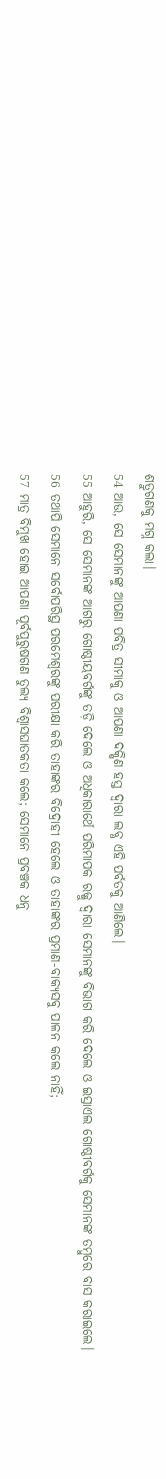ଶତ୍ରୁଗଣକୁ ମଗ୍ନ କଲା।
54 ଆଉ, ସେ ସେମାନଙ୍କୁ ଆପଣା ପବିତ୍ର ସୀମାକୁ ଓ ଆପଣା ଦକ୍ଷିଣ ହସ୍ତ ଦ୍ୱାରା ଲବ୍ଧ ଏହି ପର୍ବତକୁ ଆଣିଲେ।
55 ଆହୁରି, ସେ ସେମାନଙ୍କ ଆଗରୁ ଗୋଷ୍ଠୀୟବର୍ଗଙ୍କୁ ତଡ଼ି ଦେଲେ ଓ ଅଧିକାରାର୍ଥେ ପରିମାପକ ରଜ୍ଜୁ ଦ୍ୱାରା ସେମାନଙ୍କୁ ବିଭାଗ କରି ଦେଲେ ଓ ଇସ୍ରାଏଲ ଗୋଷ୍ଠୀବର୍ଗକୁ ସେମାନଙ୍କ ତମ୍ବୁରେ ବାସ କରାଇଲେ।
56 ତଥାପି ସେମାନେ ସର୍ବୋପରିସ୍ଥ ପରମେଶ୍ୱରଙ୍କୁ ପରୀକ୍ଷା କରି ତାହାଙ୍କର ବିଦ୍ରୋହୀ ହେଲେ ଓ ତାହାଙ୍କର ପ୍ରମାଣ-ବାକ୍ୟସବୁ ପାଳନ କଲେ ନାହିଁ;
57 ମାତ୍ର ବିମୁଖ ହୋଇ ଆପଣା ପୂର୍ବପୁରୁଷଗଣ ତୁଲ୍ୟ ବିଶ୍ୱାସଘାତକତା କଲେ; ସେମାନେ ପ୍ରବଞ୍ଚକ ଧନୁ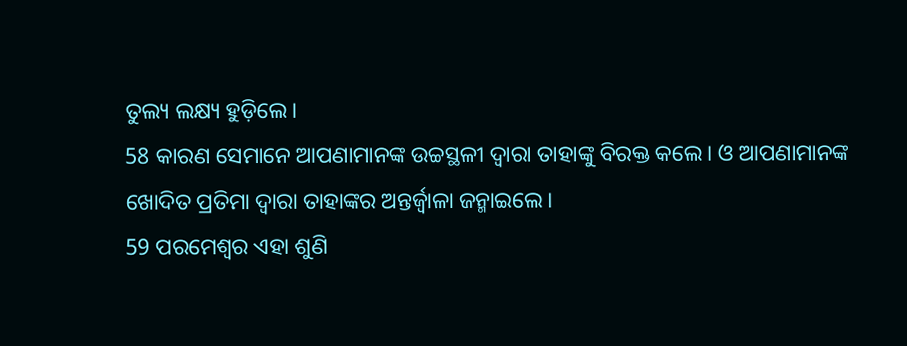ତୁଲ୍ୟ ଲକ୍ଷ୍ୟ ହୁଡ଼ିଲେ।
58 କାରଣ ସେମାନେ ଆପଣାମାନଙ୍କ ଉଚ୍ଚସ୍ଥଳୀ ଦ୍ୱାରା ତାହାଙ୍କୁ ବିରକ୍ତ କଲେ। ଓ ଆପଣାମାନଙ୍କ ଖୋଦିତ ପ୍ରତିମା ଦ୍ୱାରା ତାହାଙ୍କର ଅନ୍ତର୍ଜ୍ୱାଳା ଜନ୍ମାଇଲେ।
59 ପରମେଶ୍ୱର ଏହା ଶୁଣି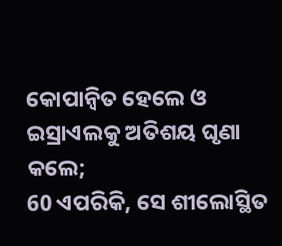କୋପାନ୍ୱିତ ହେଲେ ଓ ଇସ୍ରାଏଲକୁ ଅତିଶୟ ଘୃଣା କଲେ;
60 ଏପରିକି, ସେ ଶୀଲୋସ୍ଥିତ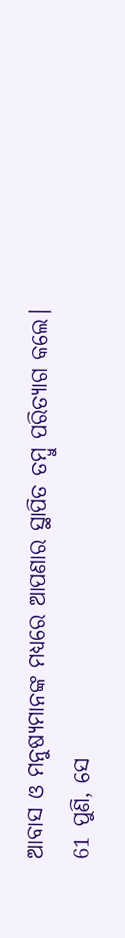ଆବାସ ଓ ମନୁଷ୍ୟମାନଙ୍କ ମଧ୍ୟରେ ଆପଣାର ସ୍ଥାପିତ ତମ୍ବୁ ପରିତ୍ୟାଗ କଲେ।
61 ପୁଣି, ସେ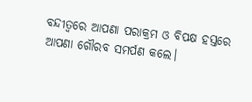ବନ୍ଦୀତ୍ୱରେ ଆପଣା ପରାକ୍ରମ ଓ ବିପକ୍ଷ ହସ୍ତରେ ଆପଣା ଗୌରବ ସମର୍ପଣ କଲେ।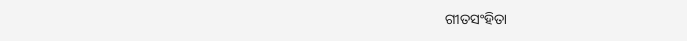ଗୀତସଂହିତା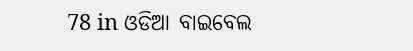78 in ଓଡିଆ ବାଇବେଲ